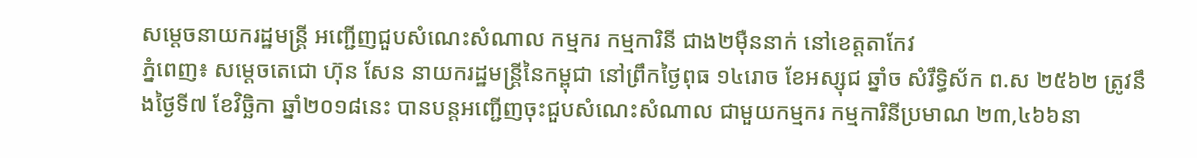សម្តេចនាយករដ្ឋមន្ត្រី អញ្ជើញជួបសំណេះសំណាល កម្មករ កម្មការិនី ជាង២ម៉ឺននាក់ នៅខេត្តតាកែវ
ភ្នំពេញ៖ សម្តេចតេជោ ហ៊ុន សែន នាយករដ្ឋមន្ត្រីនៃកម្ពុជា នៅព្រឹកថ្ងៃពុធ ១៤រោច ខែអស្សុជ ឆ្នាំច សំរឹទ្ធិស័ក ព.ស ២៥៦២ ត្រូវនឹងថ្ងៃទី៧ ខែវិច្ឆិកា ឆ្នាំ២០១៨នេះ បានបន្តអញ្ជើញចុះជួបសំណេះសំណាល ជាមួយកម្មករ កម្មការិនីប្រមាណ ២៣,៤៦៦នា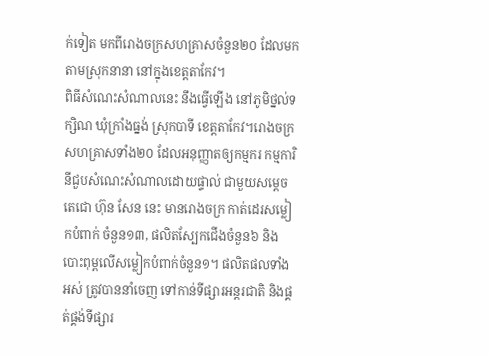ក់ទៀត មកពីរោងចក្រសហគ្រាសចំនួន២០ ដែលមកតាមស្រុកនានា នៅក្នុងខេត្តតាកែវ។
ពិធីសំណេះសំណាលនេះ នឹងធ្វើឡើង នៅភូមិថ្នល់ទក្សិណ ឃុំក្រាំងធ្នង់ ស្រុកបាទី ខេត្តតាកែវ។រោងចក្រ សហគ្រាសទាំង២០ ដែលអនុញ្ញាតឲ្យកម្មករ កម្មការិនីជួបសំណេះសំណាលដោយផ្ទាល់ ជាមួយសម្តេចតេជោ ហ៊ុន សែន នេះ មានរោងចក្រ កាត់ដេរសម្លៀកបំពាក់ ចំនួន១៣, ផលិតស្បែកជើងចំនួន៦ និងបោះពុម្ពលើសម្លៀកបំពាក់ចំនួន១។ ផលិតផលទាំងអស់ ត្រូវបាននាំចេញ ទៅកាន់ទីផ្សារអន្តរជាតិ និងផ្គត់ផ្គង់ទីផ្សារ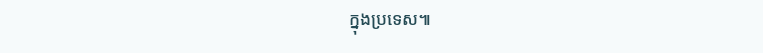ក្នុងប្រទេស៕